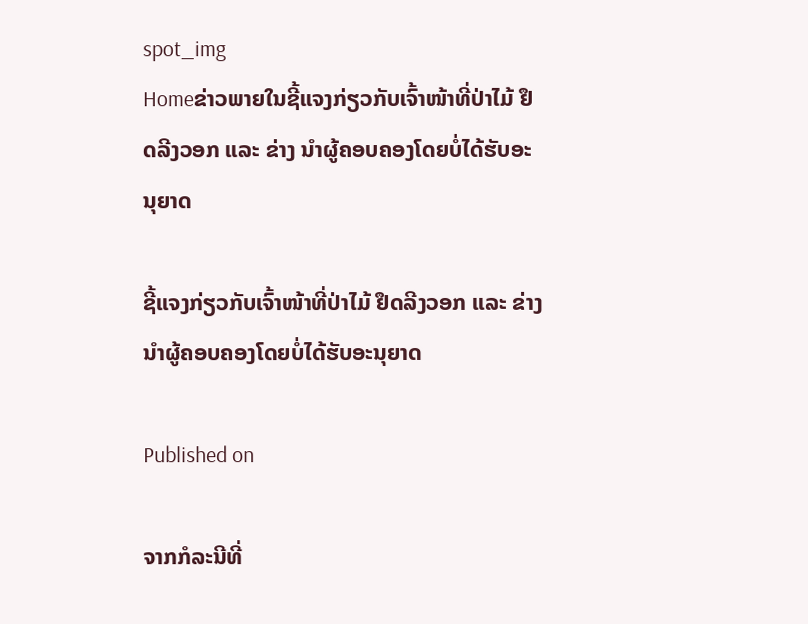spot_img
Homeຂ່າວພາຍໃນຊີ້ແຈງກ່ຽວກັບເຈົ້າໜ້າທີ່ປ່າໄມ້ ຢຶດລີງວອກ ແລະ ຂ່າງ ນໍາຜູ້ຄອບຄອງໂດຍບໍ່ໄດ້ຮັບອະນຸຍາດ

ຊີ້ແຈງກ່ຽວກັບເຈົ້າໜ້າທີ່ປ່າໄມ້ ຢຶດລີງວອກ ແລະ ຂ່າງ ນໍາຜູ້ຄອບຄອງໂດຍບໍ່ໄດ້ຮັບອະນຸຍາດ

Published on

ຈາກກໍລະນີທີ່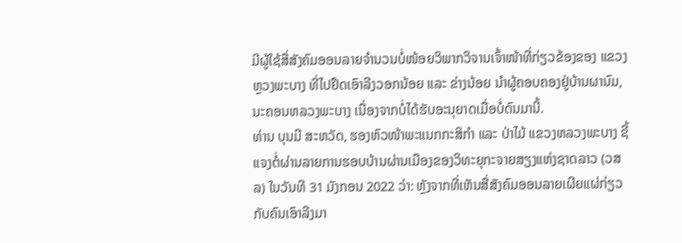ມີຜູ້ໃຊ້ສື່ສັງຄົມອອນລາຍຈໍານວນບໍ່ໜ້ອຍວິພາກວິຈານເຈົ້າໜ້າທີ່ກ່ຽວຂ້ອງຂອງ ແຂວງຫຼວງພະບາງ ທີ່ໄປຢຶດເອົາລີງວອກນ້ອຍ ແລະ ຂ່າງນ້ອຍ ນໍາຜູ້ຄອບຄອງຢູ່ບ້ານຜານົມ, ນະຄອນຫລວງພະບາງ ເນື່ອງຈາກບໍ່ໄດ້ຮັບອະນຸຍາດເມື່ອບໍ່ດົນມານີ້.
ທ່ານ ບຸນມີ ສະຫວັດ, ຮອງຫົວໜ້າພະແນກກະສິກໍາ ແລະ ປ່າໄມ້ ແຂວງຫລວງພະບາງ ຊີ້ແຈງຕໍ່ຜ່ານລາຍການຮອບບ້ານຜ່ານເມືອງຂອງວິທະຍຸກະຈາຍສຽງແຫ່ງຊາດລາວ (ວສລ) ໃນວັນທີ 31 ມັງກອນ 2022 ວ່າ: ຫຼັງຈາກທີ່ເຫັນສື່ສັງຄົມອອນລາຍເຜີຍແຜ່ກ່ຽວກັບຄົນເອົາລີງມາ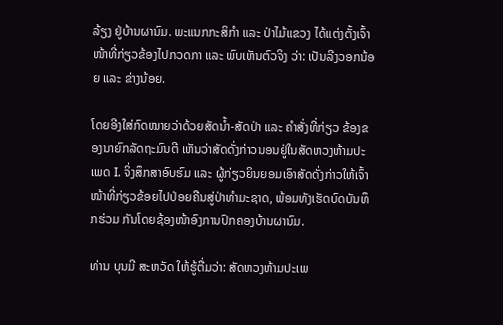ລ້ຽງ ຢູ່ບ້ານຜານົມ. ພະແນກກະສິກໍາ ແລະ ປ່າໄມ້ແຂວງ ໄດ້ແຕ່ງຕັ້ງເຈົ້າໜ້າທີ່ກ່ຽວຂ້ອງໄປກວດກາ ແລະ ພົບເຫັນຕົວຈິງ ວ່າ: ເປັນລີງວອກນ້ອຍ ແລະ ຂ່າງນ້ອຍ.

ໂດຍອີງໃສ່ກົດໝາຍວ່າດ້ວຍສັດນໍ້າ-ສັດປ່າ ແລະ ຄໍາສັ່ງທີ່ກ່ຽວ ຂ້ອງຂອງນາຍົກລັດຖະມົນຕີ ເຫັນວ່າສັດດັ່ງກ່າວນອນຢູ່ໃນສັດຫວງຫ້າມປະເພດ I. ຈິ່ງສຶກສາອົບຮົມ ແລະ ຜູ້ກ່ຽວຍິນຍອມເອົາສັດດັ່ງກ່າວໃຫ້ເຈົ້າ ໜ້າທີ່ກ່ຽວຂ້ອຍໄປປ່ອຍຄືນສູ່ປ່າທໍາມະຊາດ, ພ້ອມທັງເຮັດບົດບັນທຶກຮ່ວມ ກັນໂດຍຊ້ອງໜ້າອົງການປົກຄອງບ້ານຜານົມ.

ທ່ານ ບຸນມີ ສະຫວັດ ໃຫ້ຮູ້ຕື່ມວ່າ: ສັດຫວງຫ້າມປະເພ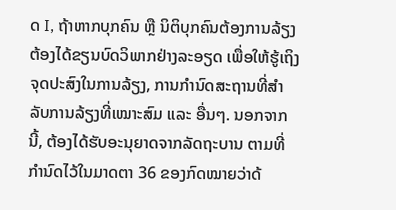ດ I, ຖ້າຫາກບຸກຄົນ ຫຼື ນິຕິບຸກຄົນຕ້ອງການລ້ຽງ ຕ້ອງໄດ້ຂຽນບົດວິພາກຢ່າງລະອຽດ ເພື່ອໃຫ້ຮູ້ເຖິງຈຸດປະສົງໃນການລ້ຽງ, ການກໍານົດສະຖານທີ່ສໍາລັບການລ້ຽງທີ່ເໝາະສົມ ແລະ ອື່ນໆ. ນອກຈາກນີ້, ຕ້ອງໄດ້ຮັບອະນຸຍາດຈາກລັດຖະບານ ຕາມທີ່ກໍານົດໄວ້ໃນມາດຕາ 36 ຂອງກົດໝາຍວ່າດ້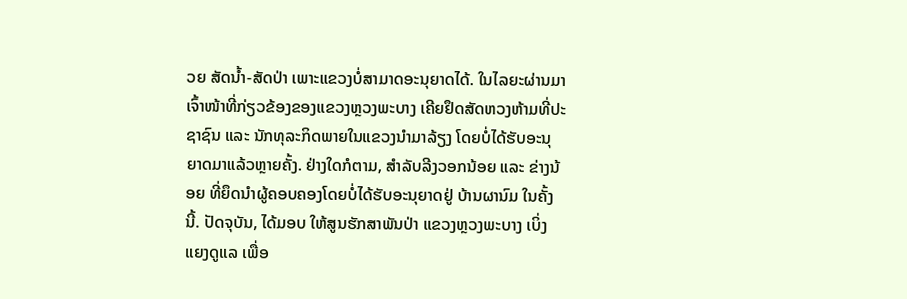ວຍ ສັດນໍ້າ-ສັດປ່າ ເພາະແຂວງບໍ່ສາມາດອະນຸຍາດໄດ້. ໃນໄລຍະຜ່ານມາ ເຈົ້າໜ້າທີ່ກ່ຽວຂ້ອງຂອງແຂວງຫຼວງພະບາງ ເຄີຍຢຶດສັດຫວງຫ້າມທີ່ປະຊາຊົນ ແລະ ນັກທຸລະກິດພາຍໃນແຂວງນໍາມາລ້ຽງ ໂດຍບໍ່ໄດ້ຮັບອະນຸຍາດມາແລ້ວຫຼາຍຄັ້ງ. ຢ່າງໃດກໍຕາມ, ສໍາລັບລີງວອກນ້ອຍ ແລະ ຂ່າງນ້ອຍ ທີ່ຍຶດນໍາຜູ້ຄອບຄອງໂດຍບໍ່ໄດ້ຮັບອະນຸຍາດຢູ່ ບ້ານຜານົມ ໃນຄັ້ງນີ້. ປັດຈຸບັນ, ໄດ້ມອບ ໃຫ້ສູນຮັກສາພັນປ່າ ແຂວງຫຼວງພະບາງ ເບິ່ງແຍງດູແລ ເພື່ອ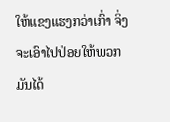ໃຫ້ແຂງແຮງກວ່າເກົ່າ ຈິ່ງຈະເອົາໄປປ່ອຍໃຫ້ພວກມັນໄດ້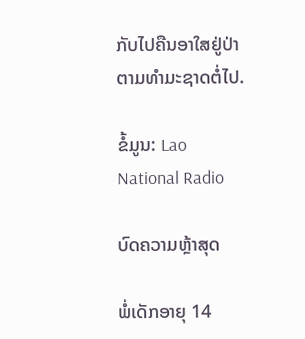ກັບໄປຄືນອາໃສຢູ່ປ່າຕາມທໍາມະຊາດຕໍ່ໄປ.

ຂໍ້ມູນ: Lao National Radio

ບົດຄວາມຫຼ້າສຸດ

ພໍ່ເດັກອາຍຸ 14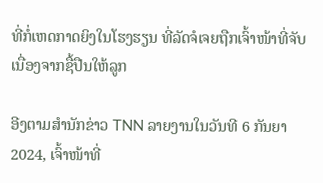ທີ່ກໍ່ເຫດກາດຍິງໃນໂຮງຮຽນ ທີ່ລັດຈໍເຈຍຖືກເຈົ້າໜ້າທີ່ຈັບເນື່ອງຈາກຊື້ປືນໃຫ້ລູກ

ອີງຕາມສຳນັກຂ່າວ TNN ລາຍງານໃນວັນທີ 6 ກັນຍາ 2024, ເຈົ້າໜ້າທີ່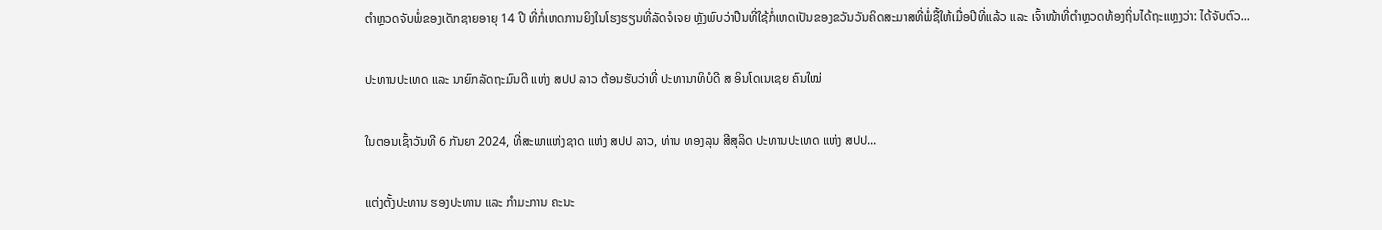ຕຳຫຼວດຈັບພໍ່ຂອງເດັກຊາຍອາຍຸ 14 ປີ ທີ່ກໍ່ເຫດການຍິງໃນໂຮງຮຽນທີ່ລັດຈໍເຈຍ ຫຼັງພົບວ່າປືນທີ່ໃຊ້ກໍ່ເຫດເປັນຂອງຂວັນວັນຄິດສະມາສທີ່ພໍ່ຊື້ໃຫ້ເມື່ອປີທີ່ແລ້ວ ແລະ ເຈົ້າໜ້າທີ່ຕຳຫຼວດທ້ອງຖິ່ນໄດ້ຖະແຫຼງວ່າ: ໄດ້ຈັບຕົວ...

ປະທານປະເທດ ແລະ ນາຍົກລັດຖະມົນຕີ ແຫ່ງ ສປປ ລາວ ຕ້ອນຮັບວ່າທີ່ ປະທານາທິບໍດີ ສ ອິນໂດເນເຊຍ ຄົນໃໝ່

ໃນຕອນເຊົ້າວັນທີ 6 ກັນຍາ 2024, ທີ່ສະພາແຫ່ງຊາດ ແຫ່ງ ສປປ ລາວ, ທ່ານ ທອງລຸນ ສີສຸລິດ ປະທານປະເທດ ແຫ່ງ ສປປ...

ແຕ່ງຕັ້ງປະທານ ຮອງປະທານ ແລະ ກຳມະການ ຄະນະ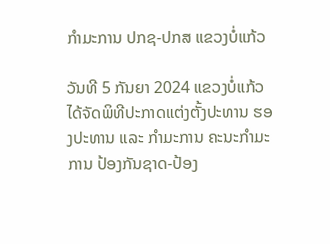ກຳມະການ ປກຊ-ປກສ ແຂວງບໍ່ແກ້ວ

ວັນທີ 5 ກັນຍາ 2024 ແຂວງບໍ່ແກ້ວ ໄດ້ຈັດພິທີປະກາດແຕ່ງຕັ້ງປະທານ ຮອງປະທານ ແລະ ກຳມະການ ຄະນະກຳມະການ ປ້ອງກັນຊາດ-ປ້ອງ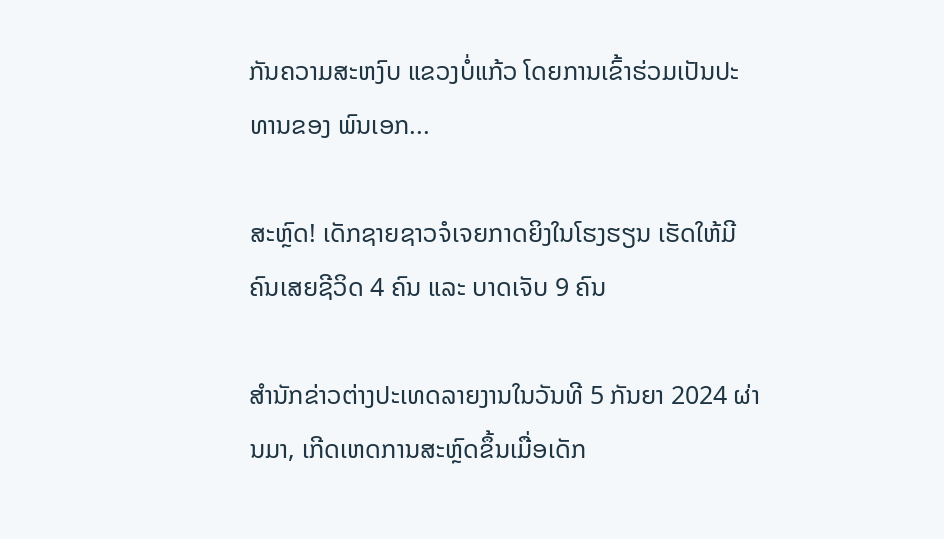ກັນຄວາມສະຫງົບ ແຂວງບໍ່ແກ້ວ ໂດຍການເຂົ້າຮ່ວມເປັນປະທານຂອງ ພົນເອກ...

ສະຫຼົດ! ເດັກຊາຍຊາວຈໍເຈຍກາດຍິງໃນໂຮງຮຽນ ເຮັດໃຫ້ມີຄົນເສຍຊີວິດ 4 ຄົນ ແລະ ບາດເຈັບ 9 ຄົນ

ສຳນັກຂ່າວຕ່າງປະເທດລາຍງານໃນວັນທີ 5 ກັນຍາ 2024 ຜ່ານມາ, ເກີດເຫດການສະຫຼົດຂຶ້ນເມື່ອເດັກ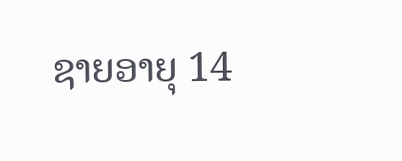ຊາຍອາຍຸ 14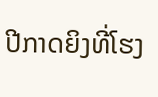ປີກາດຍິງທີ່ໂຮງ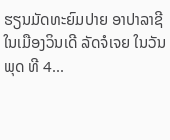ຮຽນມັດທະຍົມປາຍ ອາປາລາຊີ ໃນເມືອງວິນເດີ ລັດຈໍເຈຍ ໃນວັນພຸດ ທີ 4...